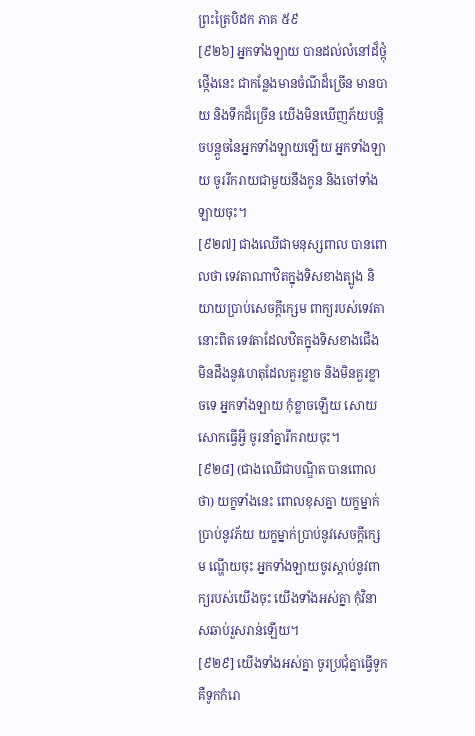ព្រះត្រៃបិដក ភាគ ៥៩
[៩២៦] អ្នកទាំងឡាយ បានដល់លំនៅដ៏ថ្កុំថ្កើងនេះ ជាកន្លែងមានចំណីដ៏ច្រើន មានបាយ និងទឹកដ៏ច្រើន យើងមិនឃើញភ័យបន្តិចបន្តួចនៃអ្នកទាំងឡាយឡើយ អ្នកទាំងឡាយ ចូររីករាយជាមួយនឹងកូន និងចៅទាំងឡាយចុះ។
[៩២៧] ជាងឈើជាមនុស្សពាល បានពោលថា ទេវតាណាឋិតក្នុងទិសខាងត្បូង និយាយប្រាប់សេចក្តីក្សេម ពាក្យរបស់ទេវតានោះពិត ទេវតាដែលឋិតក្នុងទិសខាងជើង មិនដឹងនូវហេតុដែលគួរខ្លាច និងមិនគួរខ្លាចទេ អ្នកទាំងឡាយ កុំខ្លាចឡើយ សោយសោកធ្វើអ្វី ចូរនាំគ្នារីករាយចុះ។
[៩២៨] (ជាងឈើជាបណ្ឌិត បានពោលថា) យក្ខទាំងនេះ ពោលខុសគ្នា យក្ខម្នាក់ប្រាប់នូវភ័យ យក្ខម្នាក់ប្រាប់នូវសេចក្តីក្សេម ណ្ហើយចុះ អ្នកទាំងឡាយចូរស្តាប់នូវពាក្យរបស់យើងចុះ យើងទាំងអស់គ្នា កុំវិនាសឆាប់រួសរាន់ឡើយ។
[៩២៩] យើងទាំងអស់គ្នា ចូរប្រជុំគ្នាធ្វើទូក គឺទូកកំរោ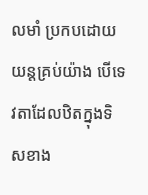លមាំ ប្រកបដោយយន្តគ្រប់យ៉ាង បើទេវតាដែលឋិតក្នុងទិសខាង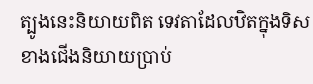ត្បូងនេះនិយាយពិត ទេវតាដែលឋិតក្នុងទិសខាងជើងនិយាយប្រាប់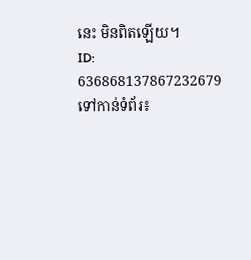នេះ មិនពិតឡើយ។
ID: 636868137867232679
ទៅកាន់ទំព័រ៖